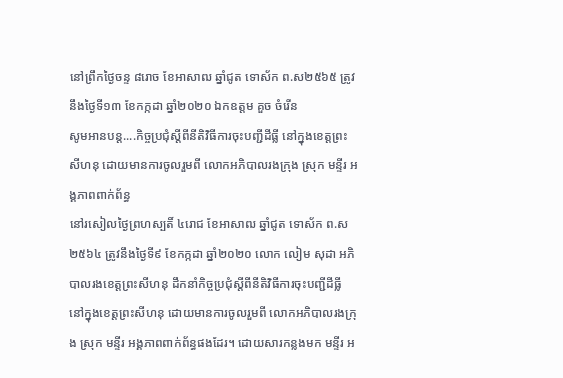នៅព្រឹកថ្ងៃចន្ទ ៨រោច ខែអាសាឍ ឆ្នាំជូត ទោស័ក ព.ស២៥៦៥ ត្រូវនឹងថ្ងៃទី១៣ ខែកក្កដា ឆ្នាំ២០២០ ឯកឧត្តម គួច ចំរើន
សូមអានបន្ត....កិច្ចប្រជុំស្តីពីនីតិវិធីការចុះបញ្ជីដីធ្លី នៅក្នុងខេត្តព្រះសីហនុ ដោយមានការចូលរួមពី លោកអភិបាលរងក្រុង ស្រុក មន្ទីរ អង្គភាពពាក់ព័ន្ធ
នៅរសៀលថ្ងៃព្រហស្បតិ៍ ៤រោជ ខែអាសាឍ ឆ្នាំជូត ទោស័ក ព.ស ២៥៦៤ ត្រូវនឹងថ្ងៃទី៩ ខែកក្កដា ឆ្នាំ២០២០ លោក លៀម សុដា អភិបាលរងខេត្តព្រះសីហនុ ដឹកនាំកិច្ចប្រជុំស្តីពីនីតិវិធីការចុះបញ្ជីដីធ្លី នៅក្នុងខេត្តព្រះសីហនុ ដោយមានការចូលរួមពី លោកអភិបាលរងក្រុង ស្រុក មន្ទីរ អង្គភាពពាក់ព័ន្ធផងដែរ។ ដោយសារកន្លងមក មន្ទីរ អ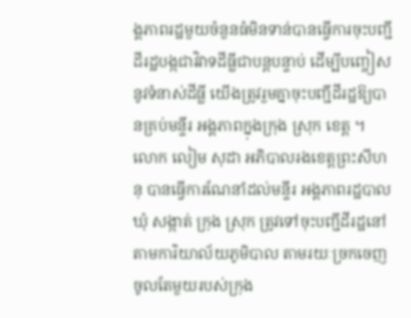ង្គភាពរដ្ឋមួយចំនួនធំមិនទាន់បានធ្វើការចុះបញ្ជីដីរដ្ឋបង្កជាវិវាទដីធ្លីជាបន្តបន្ទាប់ ដើម្បីបញ្ចៀសនូវទំនាស់ដីធ្លី យើងត្រូវរួមគ្នាចុះបញ្ជីដីរដ្ឋឱ្យបានគ្រប់មន្ទីរ អង្គភាពក្នុងក្រុង ស្រុក ខេត្ត ។ លោក លៀម សុដា អភិបាលរងខេត្តព្រះសីហនុ បានធ្វើការណែនាំដល់មន្ទីរ អង្គភាពរដ្ឋបាលឃុំ សង្កាត់ ក្រុង ស្រុក ត្រូវទៅចុះបញ្ជីដីរដ្ឋនៅតាមការិយាល័យភូមិបាល តាមរយៈច្រកចេញចូលតែមួយរបស់ក្រុង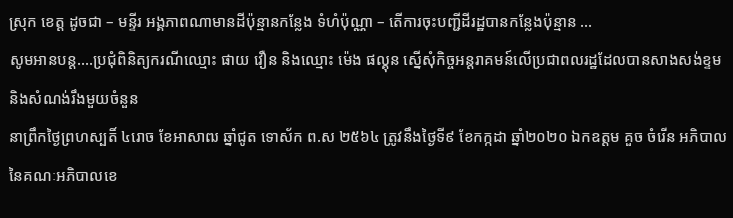ស្រុក ខេត្ត ដូចជា – មន្ទីរ អង្គភាពណាមានដីប៉ុន្មានកន្លែង ទំហំប៉ុណ្ណា – តើការចុះបញ្ជីដីរដ្ឋបានកន្លែងប៉ុន្មាន …
សូមអានបន្ត....ប្រជុំពិនិត្យករណីឈ្មោះ ផាយ វឿន និងឈ្មោះ ម៉េង ផល្គុន ស្នើសុំកិច្ចអន្តរាគមន៍លើប្រជាពលរដ្ឋដែលបានសាងសង់ខ្ទម និងសំណង់រឹងមួយចំនួន
នាព្រឹកថ្ងៃព្រហស្បតិ៍ ៤រោច ខែអាសាឍ ឆ្នាំជូត ទោស័ក ព.ស ២៥៦៤ ត្រូវនឹងថ្ងៃទី៩ ខែកក្កដា ឆ្នាំ២០២០ ឯកឧត្តម គួច ចំរើន អភិបាល នៃគណៈអភិបាលខេ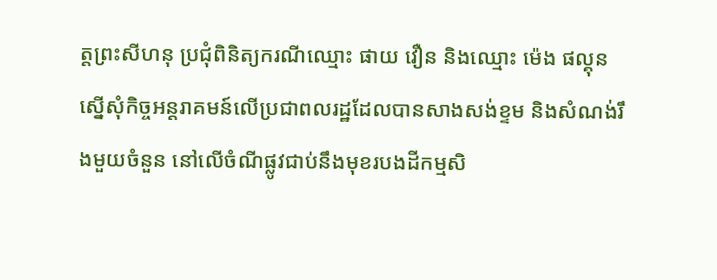ត្តព្រះសីហនុ ប្រជុំពិនិត្យករណីឈ្មោះ ផាយ វឿន និងឈ្មោះ ម៉េង ផល្គុន ស្នើសុំកិច្ចអន្តរាគមន៍លើប្រជាពលរដ្ឋដែលបានសាងសង់ខ្ទម និងសំណង់រឹងមួយចំនួន នៅលើចំណីផ្លូវជាប់នឹងមុខរបងដីកម្មសិ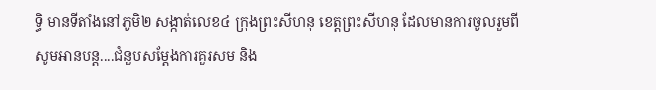ទ្ធិ មានទីតាំងនៅភូមិ២ សង្កាត់លេខ៤ ក្រុងព្រះសីហនុ ខេត្តព្រះសីហនុ ដែលមានការចូលរួមពី
សូមអានបន្ត....ជំនួបសម្ដែងការគួរសម និង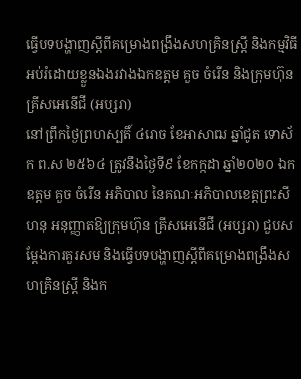ធ្វើបទបង្ហាញស្តីពីគម្រោងពង្រឹងសហគ្រិនស្ត្រី និងកម្មវិធីអប់រំដោយខ្លួនឯងរវាងឯកឧត្តម គួច ចំរើន និងក្រុមហ៊ុន គ្រីសអេនើជី (អប្សរា)
នៅព្រឹកថ្ងៃព្រហស្បតិ៍ ៤រោច ខែអាសាឍ ឆ្នាំជូត ទោស័ក ព.ស ២៥៦៤ ត្រូវនឹងថ្ងៃទី៩ ខែកក្កដា ឆ្នាំ២០២០ ឯកឧត្តម គួច ចំរើន អភិបាល នៃគណៈអភិបាលខេត្តព្រះសីហនុ អនុញ្ញាតឱ្យក្រុមហ៊ុន គ្រីសអេនើជី (អប្សរា) ជួបសម្ដែងការគួរសម និងធ្វើបទបង្ហាញស្តីពីគម្រោងពង្រឹងសហគ្រិនស្ត្រី និងក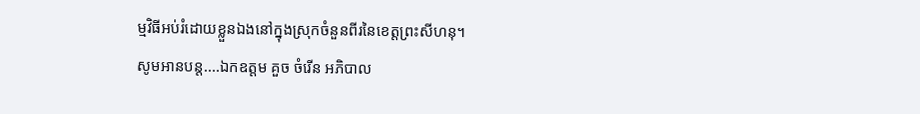ម្មវិធីអប់រំដោយខ្លួនឯងនៅក្នុងស្រុកចំនួនពីរនៃខេត្តព្រះសីហនុ។
សូមអានបន្ត....ឯកឧត្តម គួច ចំរើន អភិបាល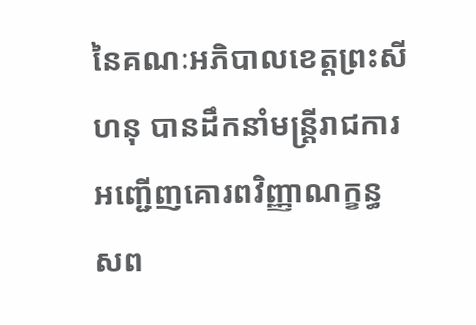នៃគណៈអភិបាលខេត្តព្រះសីហនុ បានដឹកនាំមន្ត្រីរាជការ អញ្ជើញគោរពវិញ្ញាណក្ខន្ធ សព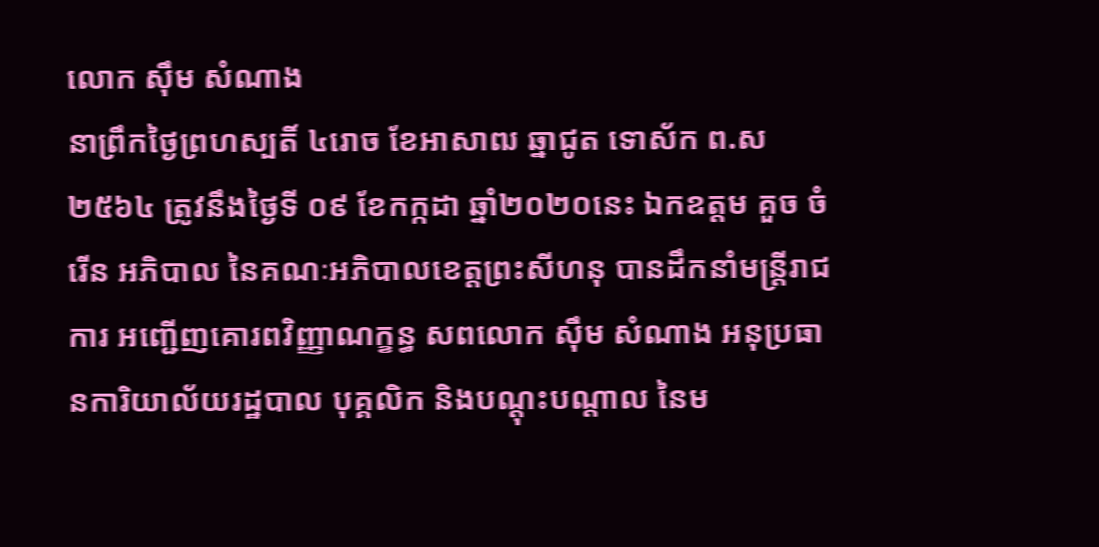លោក ស៊ឹម សំណាង
នាព្រឹកថ្ងៃព្រហស្បតិ៍ ៤រោច ខែអាសាឍ ឆ្នាជូត ទោស័ក ព.ស ២៥៦៤ ត្រូវនឹងថ្ងៃទី ០៩ ខែកក្កដា ឆ្នាំ២០២០នេះ ឯកឧត្តម គួច ចំរើន អភិបាល នៃគណៈអភិបាលខេត្តព្រះសីហនុ បានដឹកនាំមន្ត្រីរាជការ អញ្ជើញគោរពវិញ្ញាណក្ខន្ធ សពលោក ស៊ឹម សំណាង អនុប្រធានការិយាល័យរដ្ឋបាល បុគ្គលិក និងបណ្តុះបណ្តាល នៃម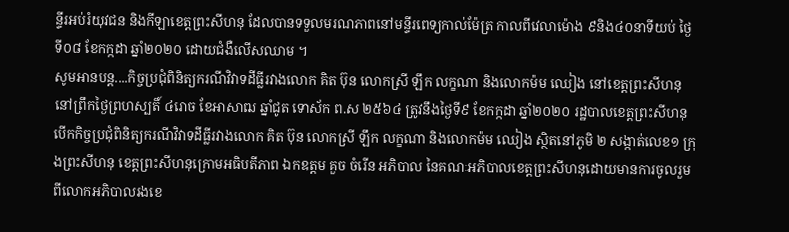ន្ទីរអប់រំយុវជន និងកីឡាខេត្តព្រះសីហនុ ដែលបានទទួលមរណភាពនៅមន្ទីរពេទ្យកាល់ម៉ែត្រ កាលពីវេលាម៉ោង ៩និង៤០នាទីយប់ ថ្ងៃទី០៨ ខែកក្កដា ឆ្នាំ២០២០ ដោយជំងឺលើសឈាម ។
សូមអានបន្ត....កិច្ចប្រជុំពិនិត្យករណីវិវាទដីធ្លីរវាងលោក គិត ប៊ុន លោកស្រី ឡឹក លក្ខណា និងលោកម៉ម ឈៀង នៅខេត្តព្រះសីហនុ
នៅព្រឹកថ្ងៃព្រហស្បតិ៍ ៤រោច ខែអាសាឍ ឆ្នាំជូត ទោស័ក ព.ស ២៥៦៤ ត្រូវនឹងថ្ងៃទី៩ ខែកក្កដា ឆ្នាំ២០២០ រដ្ឋបាលខេត្តព្រះសីហនុបើកកិច្ចប្រជុំពិនិត្យករណីវិវាទដីធ្លីរវាងលោក គិត ប៊ុន លោកស្រី ឡឹក លក្ខណា និងលោកម៉ម ឈៀង ស្ថិតនៅភូមិ ២ សង្កាត់លេខ១ ក្រុងព្រះសីហនុ ខេត្តព្រះសីហនុក្រោមអធិបតីភាព ឯកឧត្តម គួច ចំរើន អភិបាល នៃគណៈអភិបាលខេត្តព្រះសីហនុដោយមានការចូលរួមពីលោកអភិបាលរងខេ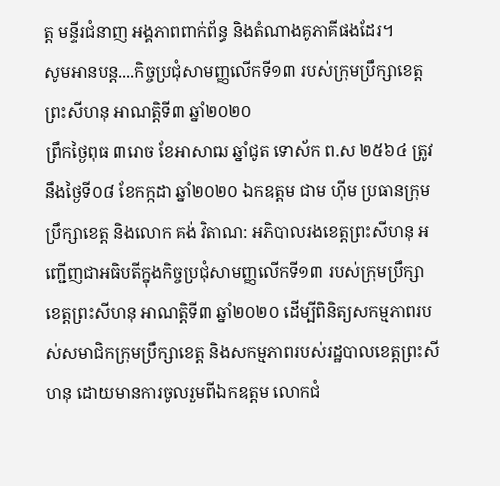ត្ត មន្ទីរជំនាញ អង្គភាពពាក់ព័ន្ធ និងតំណាងគូភាគីផងដែរ។
សូមអានបន្ត....កិច្ចប្រជុំសាមញ្ញលើកទី១៣ របស់ក្រុមប្រឹក្សាខេត្តព្រះសីហនុ អាណត្តិទី៣ ឆ្នាំ២០២០
ព្រឹកថ្ងៃពុធ ៣រោច ខែអាសាឍ ឆ្នាំជូត ទោស័ក ព.ស ២៥៦៤ ត្រូវនឹងថ្ងៃទី០៨ ខែកក្កដា ឆ្នាំ២០២០ ឯកឧត្តម ជាម ហ៊ីម ប្រធានក្រុមប្រឹក្សាខេត្ត និងលោក គង់ វិតាណ: អភិបាលរងខេត្តព្រះសីហនុ អញ្ជើញជាអធិបតីក្នុងកិច្ចប្រជុំសាមញ្ញលើកទី១៣ របស់ក្រុមប្រឹក្សាខេត្តព្រះសីហនុ អាណត្តិទី៣ ឆ្នាំ២០២០ ដើម្បីពិនិត្យសកម្មភាពរបស់សមាជិកក្រុមប្រឹក្សាខេត្ត និងសកម្មភាពរបស់រដ្ឋបាលខេត្តព្រះសីហនុ ដោយមានការចូលរួមពីឯកឧត្តម លោកជំ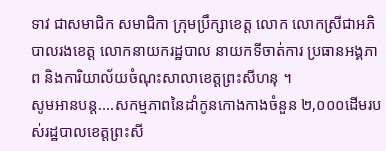ទាវ ជាសមាជិក សមាជិកា ក្រុមប្រឹក្សាខេត្ត លោក លោកស្រីជាអភិបាលរងខេត្ត លោកនាយករដ្ឋបាល នាយកទីចាត់ការ ប្រធានអង្គភាព និងការិយាល័យចំណុះសាលាខេត្តព្រះសីហនុ ។
សូមអានបន្ត....សកម្មភាពនៃដាំកូនកោងកាងចំនួន ២,០០០ដើមរបស់រដ្ឋបាលខេត្តព្រះសី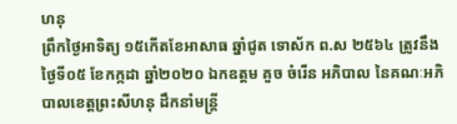ហនុ
ព្រឹកថ្ងៃអាទិត្យ ១៥កើតខែអាសាធ ឆ្នាំជូត ទោស័ក ព.ស ២៥៦៤ ត្រូវនឹងថ្ងៃទី០៥ ខែកក្កដា ឆ្នាំ២០២០ ឯកឧត្តម គួច ចំរើន អភិបាល នៃគណៈអភិបាលខេត្តព្រះសីហនុ ដឹកនាំមន្ត្រី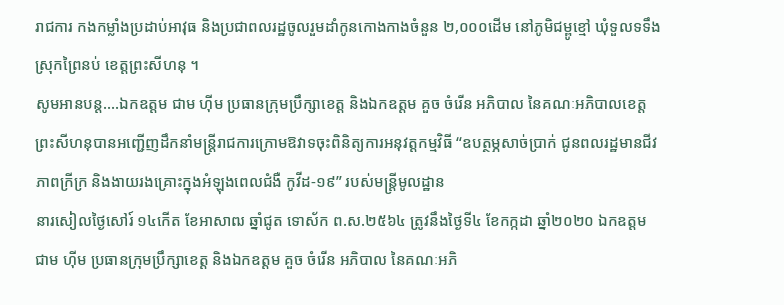រាជការ កងកម្លាំងប្រដាប់អាវុធ និងប្រជាពលរដ្ឋចូលរួមដាំកូនកោងកាងចំនួន ២,០០០ដើម នៅភូមិជម្ពូខ្មៅ ឃុំទួលទទឹងស្រុកព្រៃនប់ ខេត្តព្រះសីហនុ ។
សូមអានបន្ត....ឯកឧត្តម ជាម ហ៊ីម ប្រធានក្រុមប្រឹក្សាខេត្ត និងឯកឧត្ដម គួច ចំរើន អភិបាល នៃគណៈអភិបាលខេត្តព្រះសីហនុបានអញ្ជើញដឹកនាំមន្ត្រីរាជការក្រោមឱវាទចុះពិនិត្យការអនុវត្តកម្មវិធី “ឧបត្ថម្ភសាច់ប្រាក់ ជូនពលរដ្ឋមានជីវភាពក្រីក្រ និងងាយរងគ្រោះក្នុងអំឡុងពេលជំងឺ កូវីដ-១៩” របស់មន្ត្រីមូលដ្ឋាន
នារសៀលថ្ងៃសៅរ៍ ១៤កើត ខែអាសាឍ ឆ្នាំជូត ទោស័ក ព.ស.២៥៦៤ ត្រូវនឹងថ្ងៃទី៤ ខែកក្កដា ឆ្នាំ២០២០ ឯកឧត្តម ជាម ហ៊ីម ប្រធានក្រុមប្រឹក្សាខេត្ត និងឯកឧត្ដម គួច ចំរើន អភិបាល នៃគណៈអភិ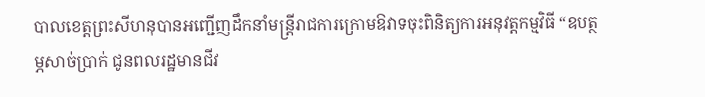បាលខេត្តព្រះសីហនុបានអញ្ជើញដឹកនាំមន្ត្រីរាជការក្រោមឱវាទចុះពិនិត្យការអនុវត្តកម្មវិធី “ឧបត្ថម្ភសាច់ប្រាក់ ជូនពលរដ្ឋមានជីវ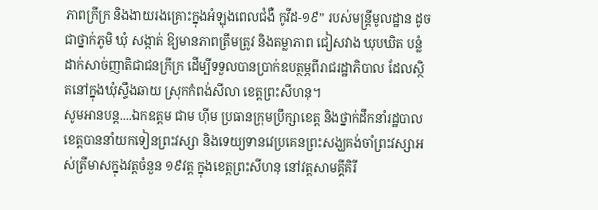ភាពក្រីក្រ និងងាយរងគ្រោះក្នុងអំឡុងពេលជំងឺ កូវីដ-១៩” របស់មន្ត្រីមូលដ្ឋាន ដូចជាថ្នាក់ភូមិ ឃុំ សង្កាត់ ឱ្យមានភាពត្រឹមត្រូវ និងតម្លាភាព ជៀសវាង ឃុបឃិត បន្លំ ដាក់សាច់ញាតិជាជនក្រីក្រ ដើម្បីទទួលបានប្រាក់ឧបត្ថម្ភពីរាជរដ្ឋាភិបាល ដែលស្ថិតនៅក្នុងឃុំស្ទឹងឆាយ ស្រុកកំពង់សីលា ខេត្តព្រះសីហនុ។
សូមអានបន្ត....ឯកឧត្តម ជាម ហ៊ីម ប្រធានក្រុមប្រឹក្សាខេត្ត និងថ្នាក់ដឹកនាំរដ្ឋបាលខេត្តបាននាំយកទៀនព្រះវស្សា និងទេយ្យទានវេប្រគេនព្រះសង្ឃគង់ចាំព្រះវស្សាអស់ត្រីមាសក្នុងវត្តចំនួន ១៩វត្ត ក្នុងខេត្តព្រះសីហនុ នៅវត្តសាមគ្គីគិរី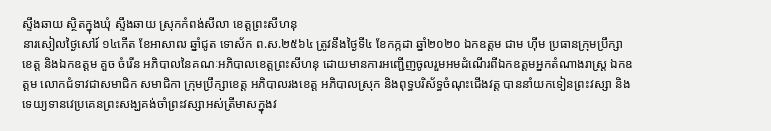ស្ទឹងឆាយ ស្ថិតក្នុងឃុំ ស្ទឹងឆាយ ស្រុកកំពង់សីលា ខេត្តព្រះសីហនុ
នារសៀលថ្ងៃសៅរ៍ ១៤កើត ខែអាសាឍ ឆ្នាំជូត ទោស័ក ព.ស.២៥៦៤ ត្រូវនឹងថ្ងៃទី៤ ខែកក្កដា ឆ្នាំ២០២០ ឯកឧត្តម ជាម ហ៊ីម ប្រធានក្រុមប្រឹក្សាខេត្ត និងឯកឧត្ដម គួច ចំរើន អភិបាលនៃគណៈអភិបាលខេត្តព្រះសីហនុ ដោយមានការអញ្ជើញចូលរួមអមដំណើរពីឯកឧត្តមអ្នកតំណាងរាស្ត្រ ឯកឧត្តម លោកជំទាវជាសមាជិក សមាជិកា ក្រុមប្រឹក្សាខេត្ត អភិបាលរងខេត្ត អភិបាលស្រុក និងពុទ្ធបរិស័ទ្ធចំណុះជើងវត្ត បាននាំយកទៀនព្រះវស្សា និងទេយ្យទានវេប្រគេនព្រះសង្ឃគង់ចាំព្រះវស្សាអស់ត្រីមាសក្នុងវ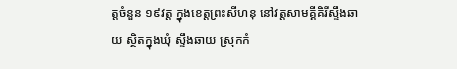ត្តចំនួន ១៩វត្ត ក្នុងខេត្តព្រះសីហនុ នៅវត្តសាមគ្គីគិរីស្ទឹងឆាយ ស្ថិតក្នុងឃុំ ស្ទឹងឆាយ ស្រុកកំ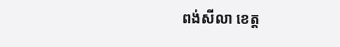ពង់សីលា ខេត្ត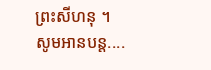ព្រះសីហនុ ។
សូមអានបន្ត....